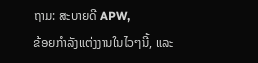ຖາມ: ສະບາຍດີ APW,
ຂ້ອຍກໍາລັງແຕ່ງງານໃນໄວໆນີ້, ແລະ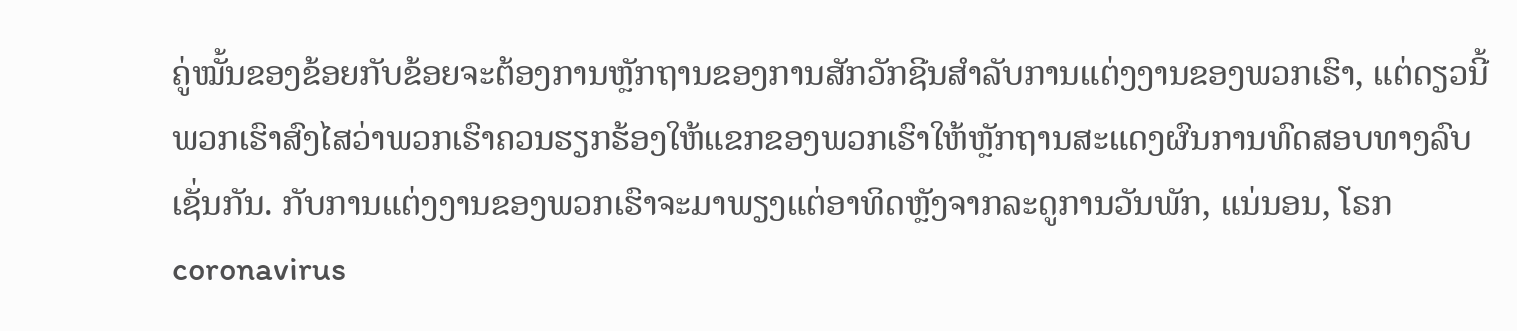ຄູ່ໝັ້ນຂອງຂ້ອຍກັບຂ້ອຍຈະຕ້ອງການຫຼັກຖານຂອງການສັກວັກຊີນສໍາລັບການແຕ່ງງານຂອງພວກເຮົາ, ແຕ່ດຽວນີ້ພວກເຮົາສົງໄສວ່າພວກເຮົາຄວນຮຽກຮ້ອງໃຫ້ແຂກຂອງພວກເຮົາໃຫ້ຫຼັກຖານສະແດງຜົນການທົດສອບທາງລົບເຊັ່ນກັນ. ກັບການແຕ່ງງານຂອງພວກເຮົາຈະມາພຽງແຕ່ອາທິດຫຼັງຈາກລະດູການວັນພັກ, ແນ່ນອນ, ໂຣກ coronavirus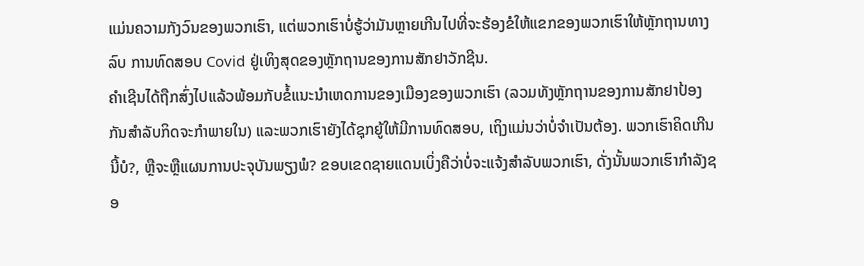ແມ່ນຄວາມກັງວົນຂອງພວກເຮົາ, ແຕ່ພວກເຮົາບໍ່ຮູ້ວ່າມັນຫຼາຍເກີນໄປທີ່ຈະຮ້ອງຂໍໃຫ້ແຂກຂອງພວກເຮົາໃຫ້ຫຼັກຖານທາງລົບ ການທົດສອບ Covid ຢູ່ເທິງສຸດຂອງຫຼັກຖານຂອງການສັກຢາວັກຊີນ.
ຄຳເຊີນໄດ້ຖືກສົ່ງໄປແລ້ວພ້ອມກັບຂໍ້ແນະນຳເຫດການຂອງເມືອງຂອງພວກເຮົາ (ລວມທັງຫຼັກຖານຂອງການສັກຢາປ້ອງກັນສໍາລັບກິດຈະກໍາພາຍໃນ) ແລະພວກເຮົາຍັງໄດ້ຊຸກຍູ້ໃຫ້ມີການທົດສອບ, ເຖິງແມ່ນວ່າບໍ່ຈໍາເປັນຕ້ອງ. ພວກເຮົາຄິດເກີນນີ້ບໍ?, ຫຼືຈະຫຼືແຜນການປະຈຸບັນພຽງພໍ? ຂອບເຂດຊາຍແດນເບິ່ງຄືວ່າບໍ່ຈະແຈ້ງສຳລັບພວກເຮົາ, ດັ່ງນັ້ນພວກເຮົາກໍາລັງຊອ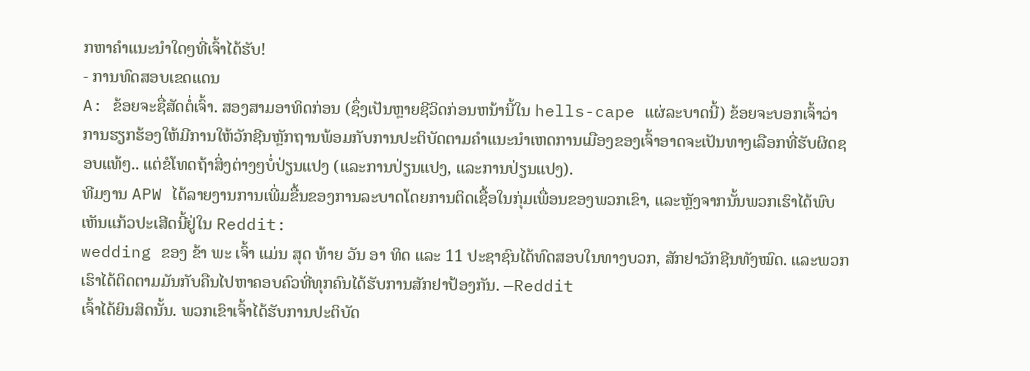ກຫາຄໍາແນະນໍາໃດໆທີ່ເຈົ້າໄດ້ຮັບ!
- ການທົດສອບເຂດແດນ
A: ຂ້ອຍຈະຊື່ສັດຕໍ່ເຈົ້າ. ສອງສາມອາທິດກ່ອນ (ຊຶ່ງເປັນຫຼາຍຊີວິດກ່ອນຫນ້ານີ້ໃນ hells-cape ແຜ່ລະບາດນີ້) ຂ້ອຍຈະບອກເຈົ້າວ່າ ການຮຽກຮ້ອງໃຫ້ມີການໃຫ້ວັກຊີນຫຼັກຖານພ້ອມກັບການປະຕິບັດຕາມຄໍາແນະນໍາເຫດການເມືອງຂອງເຈົ້າອາດຈະເປັນທາງເລືອກທີ່ຮັບຜິດຊອບແທ້ໆ.. ແຕ່ຂໍໂທດຖ້າສິ່ງຕ່າງໆບໍ່ປ່ຽນແປງ (ແລະການປ່ຽນແປງ, ແລະການປ່ຽນແປງ).
ທີມງານ APW ໄດ້ລາຍງານການເພີ່ມຂື້ນຂອງການລະບາດໂດຍການຕິດເຊື້ອໃນກຸ່ມເພື່ອນຂອງພວກເຂົາ, ແລະຫຼັງຈາກນັ້ນພວກເຮົາໄດ້ພົບເຫັນແກ້ວປະເສີດນີ້ຢູ່ໃນ Reddit:
wedding ຂອງ ຂ້າ ພະ ເຈົ້າ ແມ່ນ ສຸດ ທ້າຍ ວັນ ອາ ທິດ ແລະ 11 ປະຊາຊົນໄດ້ທົດສອບໃນທາງບວກ, ສັກຢາວັກຊີນທັງໝົດ. ແລະພວກເຮົາໄດ້ຕິດຕາມມັນກັບຄືນໄປຫາຄອບຄົວທີ່ທຸກຄົນໄດ້ຮັບການສັກຢາປ້ອງກັນ. —Reddit
ເຈົ້າໄດ້ຍິນສິດນັ້ນ. ພວກເຂົາເຈົ້າໄດ້ຮັບການປະຕິບັດ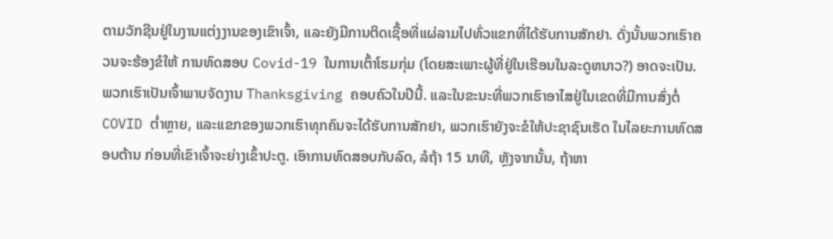ຕາມວັກຊີນຢູ່ໃນງານແຕ່ງງານຂອງເຂົາເຈົ້າ, ແລະຍັງມີການຕິດເຊື້ອທີ່ແຜ່ລາມໄປທົ່ວແຂກທີ່ໄດ້ຮັບການສັກຢາ. ດັ່ງນັ້ນພວກເຮົາຄວນຈະຮ້ອງຂໍໃຫ້ ການທົດສອບ Covid-19 ໃນການເຕົ້າໂຮມກຸ່ມ (ໂດຍສະເພາະຜູ້ທີ່ຢູ່ໃນເຮືອນໃນລະດູຫນາວ?) ອາດຈະເປັນ.
ພວກເຮົາເປັນເຈົ້າພາບຈັດງານ Thanksgiving ຄອບຄົວໃນປີນີ້. ແລະໃນຂະນະທີ່ພວກເຮົາອາໄສຢູ່ໃນເຂດທີ່ມີການສົ່ງຕໍ່ COVID ຕໍ່າຫຼາຍ, ແລະແຂກຂອງພວກເຮົາທຸກຄົນຈະໄດ້ຮັບການສັກຢາ, ພວກເຮົາຍັງຈະຂໍໃຫ້ປະຊາຊົນເຮັດ ໃນໄລຍະການທົດສອບຕ້ານ ກ່ອນທີ່ເຂົາເຈົ້າຈະຍ່າງເຂົ້າປະຕູ. ເອົາການທົດສອບກັບລົດ, ລໍຖ້າ 15 ນາທີ, ຫຼັງຈາກນັ້ນ, ຖ້າຫາ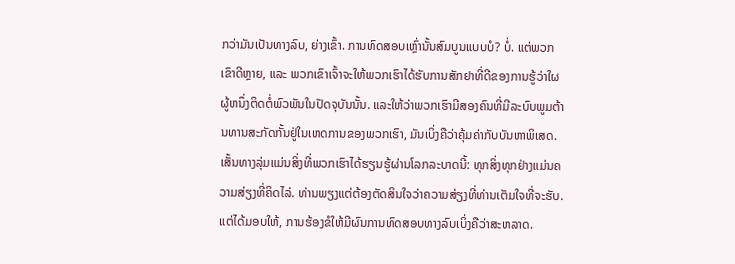ກວ່າມັນເປັນທາງລົບ, ຍ່າງເຂົ້າ. ການທົດສອບເຫຼົ່ານັ້ນສົມບູນແບບບໍ? ບໍ່. ແຕ່ພວກເຂົາດີຫຼາຍ, ແລະ ພວກເຂົາເຈົ້າຈະໃຫ້ພວກເຮົາໄດ້ຮັບການສັກຢາທີ່ດີຂອງການຮູ້ວ່າໃຜຜູ້ຫນຶ່ງຕິດຕໍ່ພົວພັນໃນປັດຈຸບັນນັ້ນ. ແລະໃຫ້ວ່າພວກເຮົາມີສອງຄົນທີ່ມີລະບົບພູມຕ້ານທານສະກັດກັ້ນຢູ່ໃນເຫດການຂອງພວກເຮົາ, ມັນເບິ່ງຄືວ່າຄຸ້ມຄ່າກັບບັນຫາພິເສດ.
ເສັ້ນທາງລຸ່ມແມ່ນສິ່ງທີ່ພວກເຮົາໄດ້ຮຽນຮູ້ຜ່ານໂລກລະບາດນີ້: ທຸກສິ່ງທຸກຢ່າງແມ່ນຄວາມສ່ຽງທີ່ຄິດໄລ່. ທ່ານພຽງແຕ່ຕ້ອງຕັດສິນໃຈວ່າຄວາມສ່ຽງທີ່ທ່ານເຕັມໃຈທີ່ຈະຮັບ. ແຕ່ໄດ້ມອບໃຫ້, ການຮ້ອງຂໍໃຫ້ມີຜົນການທົດສອບທາງລົບເບິ່ງຄືວ່າສະຫລາດ.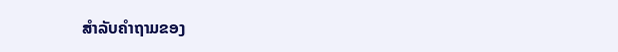ສໍາລັບຄໍາຖາມຂອງ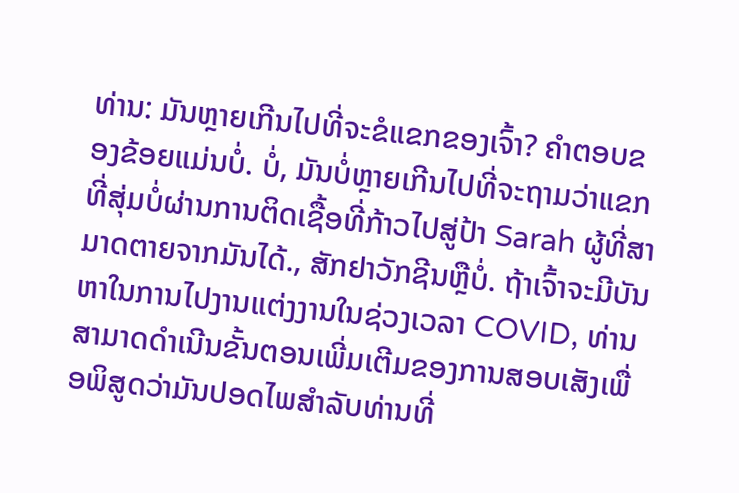ທ່ານ: ມັນຫຼາຍເກີນໄປທີ່ຈະຂໍແຂກຂອງເຈົ້າ? ຄໍາຕອບຂອງຂ້ອຍແມ່ນບໍ່. ບໍ່, ມັນບໍ່ຫຼາຍເກີນໄປທີ່ຈະຖາມວ່າແຂກທີ່ສຸ່ມບໍ່ຜ່ານການຕິດເຊື້ອທີ່ກ້າວໄປສູ່ປ້າ Sarah ຜູ້ທີ່ສາມາດຕາຍຈາກມັນໄດ້., ສັກຢາວັກຊີນຫຼືບໍ່. ຖ້າເຈົ້າຈະມີບັນຫາໃນການໄປງານແຕ່ງງານໃນຊ່ວງເວລາ COVID, ທ່ານສາມາດດໍາເນີນຂັ້ນຕອນເພີ່ມເຕີມຂອງການສອບເສັງເພື່ອພິສູດວ່າມັນປອດໄພສໍາລັບທ່ານທີ່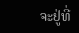ຈະຢູ່ທີ່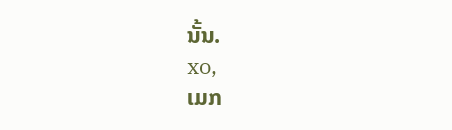ນັ້ນ.
xo,
ເມກ